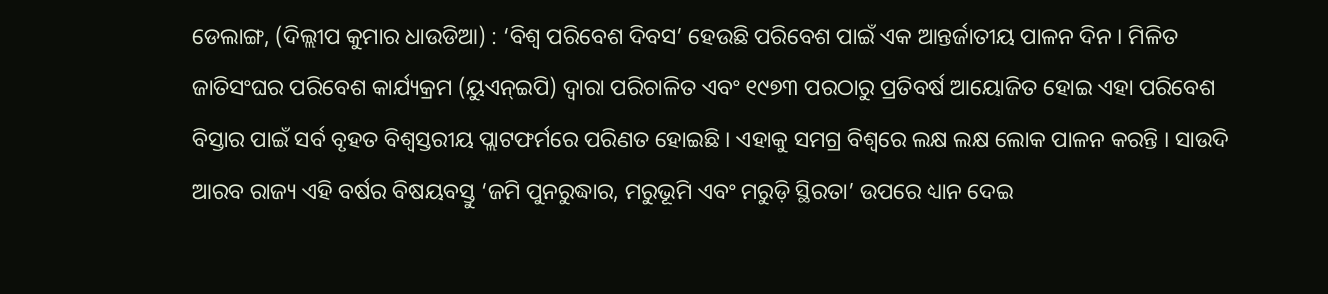ଡେଲାଙ୍ଗ, (ଦିଲ୍ଲୀପ କୁମାର ଧାଉଡିଆ) : ‘ବିଶ୍ୱ ପରିବେଶ ଦିବସ’ ହେଉଛି ପରିବେଶ ପାଇଁ ଏକ ଆନ୍ତର୍ଜାତୀୟ ପାଳନ ଦିନ । ମିଳିତ ଜାତିସଂଘର ପରିବେଶ କାର୍ଯ୍ୟକ୍ରମ (ୟୁଏନ୍ଇପି) ଦ୍ୱାରା ପରିଚାଳିତ ଏବଂ ୧୯୭୩ ପରଠାରୁ ପ୍ରତିବର୍ଷ ଆୟୋଜିତ ହୋଇ ଏହା ପରିବେଶ ବିସ୍ତାର ପାଇଁ ସର୍ବ ବୃହତ ବିଶ୍ୱସ୍ତରୀୟ ପ୍ଲାଟଫର୍ମରେ ପରିଣତ ହୋଇଛି । ଏହାକୁ ସମଗ୍ର ବିଶ୍ୱରେ ଲକ୍ଷ ଲକ୍ଷ ଲୋକ ପାଳନ କରନ୍ତି । ସାଉଦି ଆରବ ରାଜ୍ୟ ଏହି ବର୍ଷର ବିଷୟବସ୍ତୁ ‘ଜମି ପୁନରୁଦ୍ଧାର, ମରୁଭୂମି ଏବଂ ମରୁଡ଼ି ସ୍ଥିରତା’ ଉପରେ ଧ୍ୟାନ ଦେଇ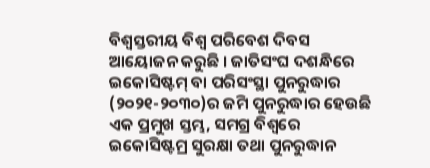ବିଶ୍ଵସ୍ତରୀୟ ବିଶ୍ୱ ପରିବେଶ ଦିବସ ଆୟୋଜନ କରୁଛି । ଜାତିସଂଘ ଦଶନ୍ଧିରେ ଇକୋସିଷ୍ଟମ୍ ବା ପରିସଂସ୍ଥା ପୁନରୁଦ୍ଧାର (୨୦୨୧-୨୦୩୦)ର ଜମି ପୁନରୁଦ୍ଧାର ହେଉଛି ଏକ ପ୍ରମୁଖ ସ୍ତମ୍ଭ, ସମଗ୍ର ବିଶ୍ୱରେ ଇକୋସିଷ୍ଟମ୍ର ସୁରକ୍ଷା ତଥା ପୁନରୁଦ୍ଧାନ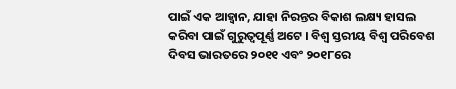ପାଇଁ ଏକ ଆହ୍ଵାନ, ଯାହା ନିରନ୍ତର ବିକାଶ ଲକ୍ଷ୍ୟ ହାସଲ କରିବା ପାଇଁ ଗୁରୁତ୍ୱପୂର୍ଣ୍ଣ ଅଟେ । ବିଶ୍ଵ ସ୍ତରୀୟ ବିଶ୍ୱ ପରିବେଶ ଦିବସ ଭାରତରେ ୨୦୧୧ ଏବଂ ୨୦୧୮ରେ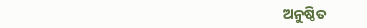ଅନୁଷ୍ଠିତ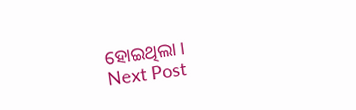ହୋଇଥିଲା ।
Next Post